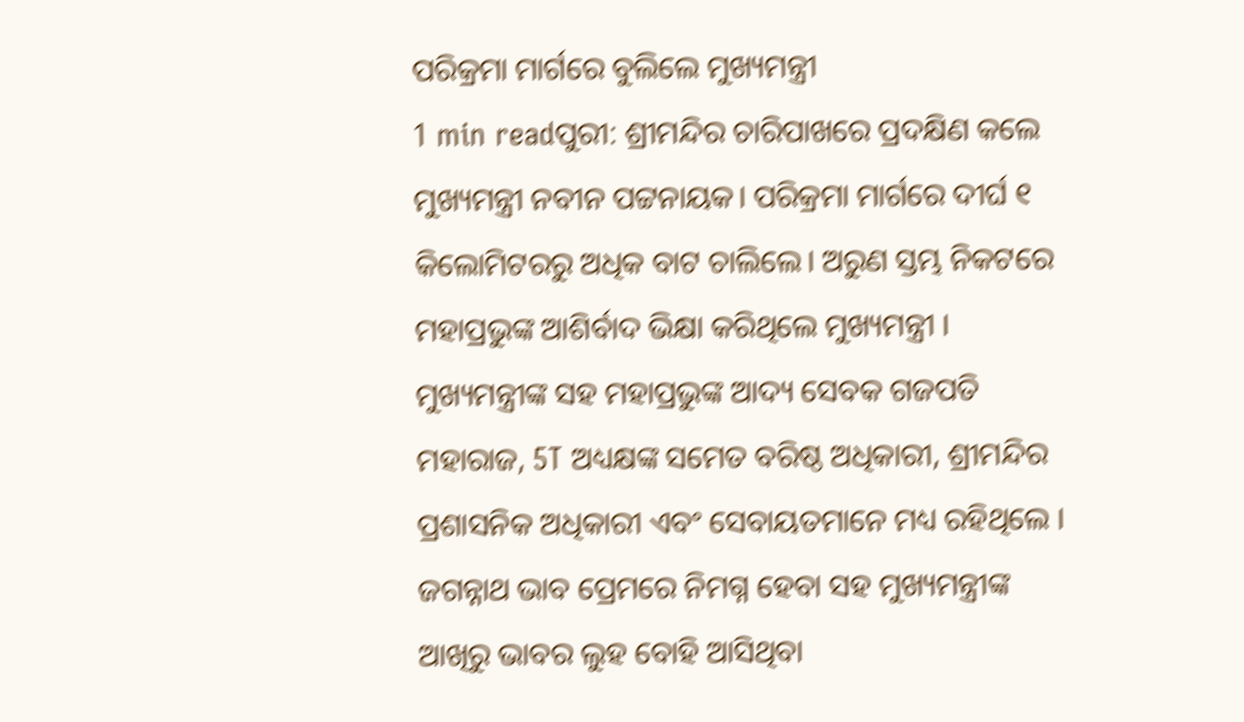ପରିକ୍ରମା ମାର୍ଗରେ ବୁଲିଲେ ମୁଖ୍ୟମନ୍ତ୍ରୀ
1 min readପୁରୀ: ଶ୍ରୀମନ୍ଦିର ଚାରିପାଖରେ ପ୍ରଦକ୍ଷିଣ କଲେ ମୁଖ୍ୟମନ୍ତ୍ରୀ ନବୀନ ପଟ୍ଟନାୟକ। ପରିକ୍ରମା ମାର୍ଗରେ ଦୀର୍ଘ ୧ କିଲୋମିଟରରୁ ଅଧିକ ବାଟ ଚାଲିଲେ। ଅରୁଣ ସ୍ତମ୍ଭ ନିକଟରେ ମହାପ୍ରଭୁଙ୍କ ଆଶିର୍ବାଦ ଭିକ୍ଷା କରିଥିଲେ ମୁଖ୍ୟମନ୍ତ୍ରୀ । ମୁଖ୍ୟମନ୍ତ୍ରୀଙ୍କ ସହ ମହାପ୍ରଭୁଙ୍କ ଆଦ୍ୟ ସେବକ ଗଜପତି ମହାରାଜ, 5T ଅଧ୍ୟକ୍ଷଙ୍କ ସମେତ ବରିଷ୍ଠ ଅଧିକାରୀ, ଶ୍ରୀମନ୍ଦିର ପ୍ରଶାସନିକ ଅଧିକାରୀ ଏବଂ ସେବାୟତମାନେ ମଧ୍ୟ ରହିଥିଲେ । ଜଗନ୍ନାଥ ଭାବ ପ୍ରେମରେ ନିମଗ୍ନ ହେବା ସହ ମୁଖ୍ୟମନ୍ତ୍ରୀଙ୍କ ଆଖିରୁ ଭାବର ଲୁହ ବୋହି ଆସିଥିବା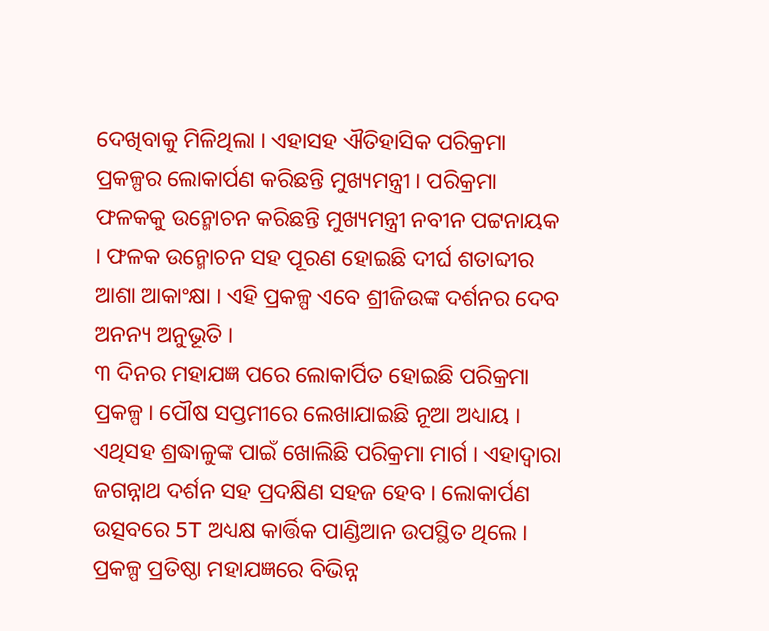ଦେଖିବାକୁ ମିଳିଥିଲା । ଏହାସହ ଐତିହାସିକ ପରିକ୍ରମା ପ୍ରକଳ୍ପର ଲୋକାର୍ପଣ କରିଛନ୍ତି ମୁଖ୍ୟମନ୍ତ୍ରୀ । ପରିକ୍ରମା ଫଳକକୁ ଉନ୍ମୋଚନ କରିଛନ୍ତି ମୁଖ୍ୟମନ୍ତ୍ରୀ ନବୀନ ପଟ୍ଟନାୟକ । ଫଳକ ଉନ୍ମୋଚନ ସହ ପୂରଣ ହୋଇଛି ଦୀର୍ଘ ଶତାବ୍ଦୀର ଆଶା ଆକାଂକ୍ଷା । ଏହି ପ୍ରକଳ୍ପ ଏବେ ଶ୍ରୀଜିଉଙ୍କ ଦର୍ଶନର ଦେବ ଅନନ୍ୟ ଅନୁଭୂତି ।
୩ ଦିନର ମହାଯଜ୍ଞ ପରେ ଲୋକାର୍ପିତ ହୋଇଛି ପରିକ୍ରମା ପ୍ରକଳ୍ପ । ପୌଷ ସପ୍ତମୀରେ ଲେଖାଯାଇଛି ନୂଆ ଅଧ୍ୟାୟ । ଏଥିସହ ଶ୍ରଦ୍ଧାଳୁଙ୍କ ପାଇଁ ଖୋଲିଛି ପରିକ୍ରମା ମାର୍ଗ । ଏହାଦ୍ବାରା ଜଗନ୍ନାଥ ଦର୍ଶନ ସହ ପ୍ରଦକ୍ଷିଣ ସହଜ ହେବ । ଲୋକାର୍ପଣ ଉତ୍ସବରେ 5T ଅଧ୍ୟକ୍ଷ କାର୍ତ୍ତିକ ପାଣ୍ଡିଆନ ଉପସ୍ଥିତ ଥିଲେ । ପ୍ରକଳ୍ପ ପ୍ରତିଷ୍ଠା ମହାଯଜ୍ଞରେ ବିଭିନ୍ନ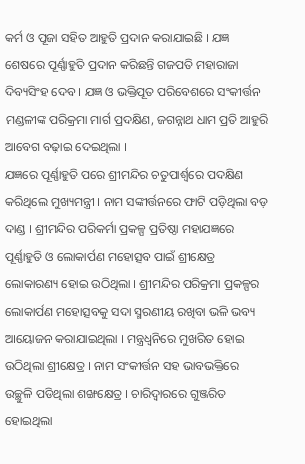କର୍ମ ଓ ପୂଜା ସହିତ ଆହୁତି ପ୍ରଦାନ କରାଯାଇଛି । ଯଜ୍ଞ ଶେଷରେ ପୂର୍ଣ୍ଣାହୁତି ପ୍ରଦାନ କରିଛନ୍ତି ଗଜପତି ମହାରାଜା ଦିବ୍ୟସିଂହ ଦେବ । ଯଜ୍ଞ ଓ ଭକ୍ତିପୂତ ପରିବେଶରେ ସଂକୀର୍ତ୍ତନ ମଣ୍ଡଳୀଙ୍କ ପରିକ୍ରମା ମାର୍ଗ ପ୍ରଦକ୍ଷିଣ, ଜଗନ୍ନାଥ ଧାମ ପ୍ରତି ଆହୁରି ଆବେଗ ବଢ଼ାଇ ଦେଇଥିଲା ।
ଯଜ୍ଞରେ ପୂର୍ଣ୍ଣାହୁତି ପରେ ଶ୍ରୀମନ୍ଦିର ଚତୁପାର୍ଶ୍ବରେ ପଦକ୍ଷିଣ କରିଥିଲେ ମୁଖ୍ୟମନ୍ତ୍ରୀ । ନାମ ସଙ୍କୀର୍ତ୍ତନରେ ଫାଟି ପଡ଼ିଥିଲା ବଡ଼ ଦାଣ୍ଡ । ଶ୍ରୀମନ୍ଦିର ପରିକର୍ମା ପ୍ରକଳ୍ପ ପ୍ରତିଷ୍ଠା ମହାଯଜ୍ଞରେ ପୂର୍ଣ୍ଣାହୁତି ଓ ଲୋକାର୍ପଣ ମହୋତ୍ସବ ପାଇଁ ଶ୍ରୀକ୍ଷେତ୍ର ଲୋକାରଣ୍ୟ ହୋଇ ଉଠିଥିଲା । ଶ୍ରୀମନ୍ଦିର ପରିକ୍ରମା ପ୍ରକଳ୍ପର ଲୋକାର୍ପଣ ମହୋତ୍ସବକୁ ସଦା ସ୍ମରଣୀୟ ରଖିବା ଭଳି ଭବ୍ୟ ଆୟୋଜନ କରାଯାଇଥିଲା । ମନ୍ତ୍ରଧ୍ବନିରେ ମୁଖରିତ ହୋଇ ଉଠିଥିଲା ଶ୍ରୀକ୍ଷେତ୍ର । ନାମ ସଂକୀର୍ତ୍ତନ ସହ ଭାବଭକ୍ତିରେ ଉଚ୍ଛୁଳି ପଡିଥିଲା ଶଙ୍ଖକ୍ଷେତ୍ର । ଚାରିଦ୍ବାରରେ ଗୁଞ୍ଜରିତ ହୋଇଥିଲା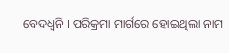ବେଦଧ୍ବନି । ପରିକ୍ରମା ମାର୍ଗରେ ହୋଇଥିଲା ନାମ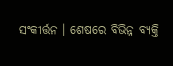ସଂକୀର୍ତ୍ତନ । ଶେଷରେ ବିଭିନ୍ନ ବ୍ୟକ୍ତି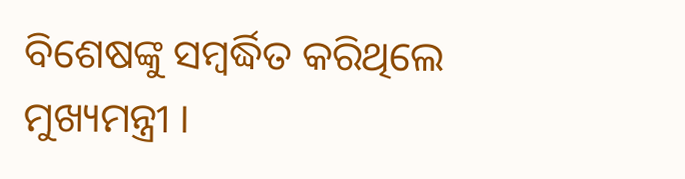ବିଶେଷଙ୍କୁ ସମ୍ବର୍ଦ୍ଧିତ କରିଥିଲେ ମୁଖ୍ୟମନ୍ତ୍ରୀ ।